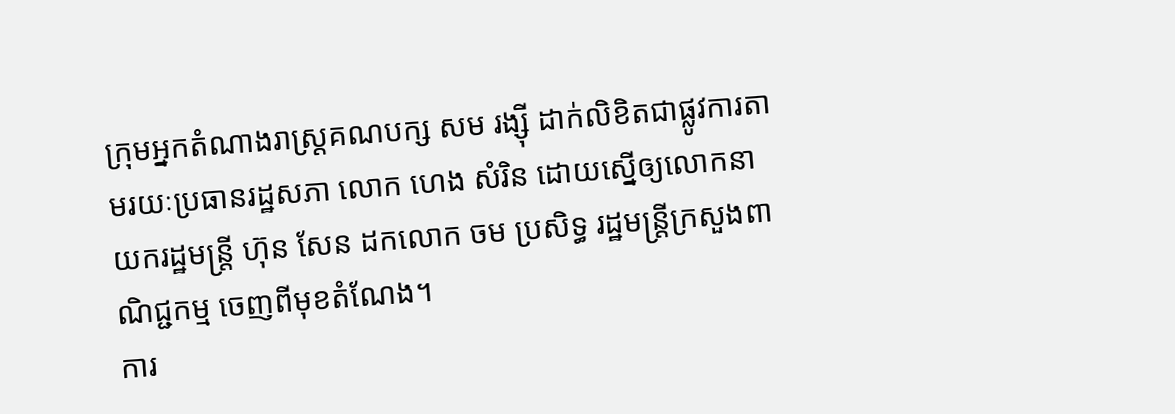ក្រុមអ្នកតំណាងរាស្ត្រគណបក្ស សម រង្ស៊ី ដាក់លិខិតជាផ្លូវការតាមរយៈប្រធានរដ្ឋសភា លោក ហេង សំរិន ដោយស្នើឲ្យលោកនាយករដ្ឋមន្ត្រី ហ៊ុន សែន ដកលោក ចម ប្រសិទ្ធ រដ្ឋមន្ត្រីក្រសួងពាណិជ្ជកម្ម ចេញពីមុខតំណែង។
ការ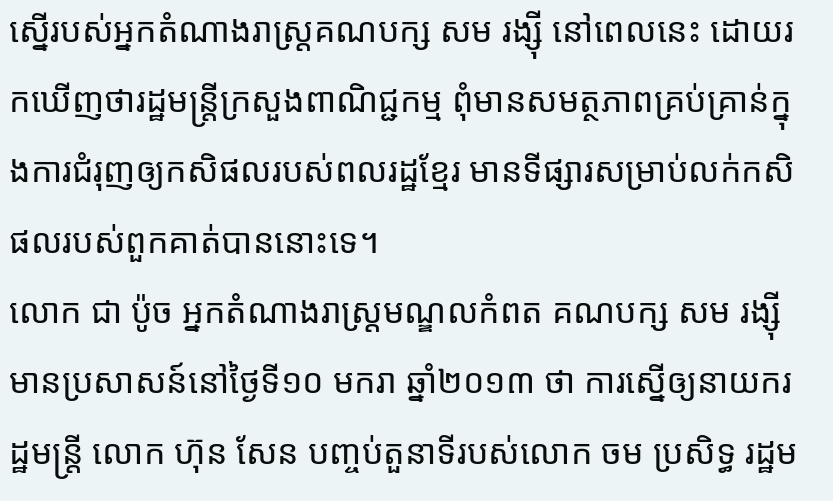ស្នើរបស់អ្នកតំណាងរាស្ត្រគណបក្ស សម រង្ស៊ី នៅពេលនេះ ដោយរកឃើញថារដ្ឋមន្ត្រីក្រសួងពាណិជ្ជកម្ម ពុំមានសមត្ថភាពគ្រប់គ្រាន់ក្នុងការជំរុញឲ្យកសិផលរបស់ពលរដ្ឋខ្មែរ មានទីផ្សារសម្រាប់លក់កសិផលរបស់ពួកគាត់បាននោះទេ។
លោក ជា ប៉ូច អ្នកតំណាងរាស្ត្រមណ្ឌលកំពត គណបក្ស សម រង្ស៊ី មានប្រសាសន៍នៅថ្ងៃទី១០ មករា ឆ្នាំ២០១៣ ថា ការស្នើឲ្យនាយករដ្ឋមន្ត្រី លោក ហ៊ុន សែន បញ្ចប់តួនាទីរបស់លោក ចម ប្រសិទ្ធ រដ្ឋម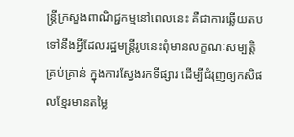ន្ត្រីក្រសួងពាណិជ្ជកម្មនៅពេលនេះ គឺជាការឆ្លើយតបទៅនឹងអ្វីដែលរដ្ឋមន្ត្រីរូបនេះពុំមានលក្ខណៈសម្បត្តិគ្រប់គ្រាន់ ក្នុងការស្វែងរកទីផ្សារ ដើម្បីជំរុញឲ្យកសិផលខ្មែរមានតម្លៃ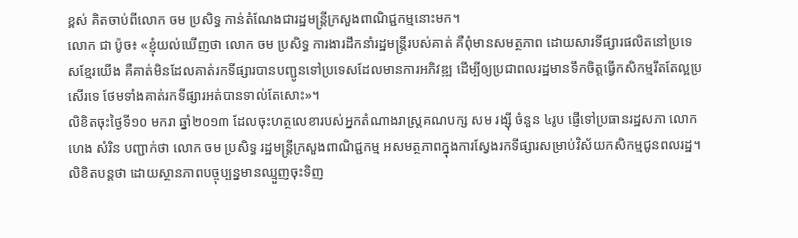ខ្ពស់ គិតចាប់ពីលោក ចម ប្រសិទ្ធ កាន់តំណែងជារដ្ឋមន្ត្រីក្រសួងពាណិជ្ជកម្មនោះមក។
លោក ជា ប៉ូច៖ «ខ្ញុំយល់ឃើញថា លោក ចម ប្រសិទ្ធ ការងារដឹកនាំរដ្ឋមន្ត្រីរបស់គាត់ គឺពុំមានសមត្ថភាព ដោយសារទីផ្សារផលិតនៅប្រទេសខ្មែរយើង គឺគាត់មិនដែលគាត់រកទីផ្សារបានបញ្ជូនទៅប្រទេសដែលមានការអភិវឌ្ឍ ដើម្បីឲ្យប្រជាពលរដ្ឋមានទឹកចិត្តធ្វើកសិកម្មរឹតតែល្អប្រសើរទេ ថែមទាំងគាត់រកទីផ្សារអត់បានទាល់តែសោះ»។
លិខិតចុះថ្ងៃទី១០ មករា ឆ្នាំ២០១៣ ដែលចុះហត្ថលេខារបស់អ្នកតំណាងរាស្ត្រគណបក្ស សម រង្ស៊ី ចំនួន ៤រូប ផ្ញើទៅប្រធានរដ្ឋសភា លោក ហេង សំរិន បញ្ជាក់ថា លោក ចម ប្រសិទ្ធ រដ្ឋមន្ត្រីក្រសួងពាណិជ្ជកម្ម អសមត្ថភាពក្នុងការស្វែងរកទីផ្សារសម្រាប់វិស័យកសិកម្មជូនពលរដ្ឋ។
លិខិតបន្តថា ដោយស្ថានភាពបច្ចុប្បន្នមានឈ្មួញចុះទិញ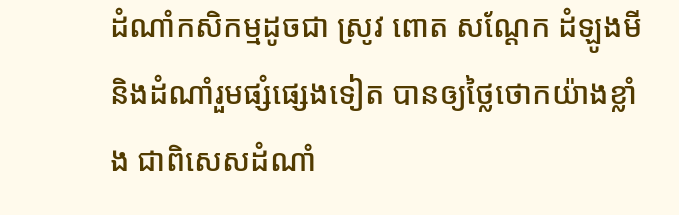ដំណាំកសិកម្មដូចជា ស្រូវ ពោត សណ្ដែក ដំឡូងមី និងដំណាំរួមផ្សំផ្សេងទៀត បានឲ្យថ្លៃថោកយ៉ាងខ្លាំង ជាពិសេសដំណាំ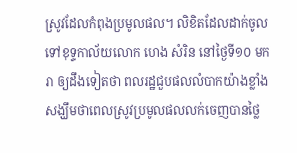ស្រូវដែលកំពុងប្រមូលផល។ លិខិតដែលដាក់ចូលទៅខុទ្ទកាល័យលោក ហេង សំរិន នៅថ្ងៃទី១០ មករា ឲ្យដឹងទៀតថា ពលរដ្ឋជួបផលលំបាកយ៉ាងខ្លាំង សង្ឃឹមថាពេលស្រូវប្រមូលផលលក់ចេញបានថ្លៃ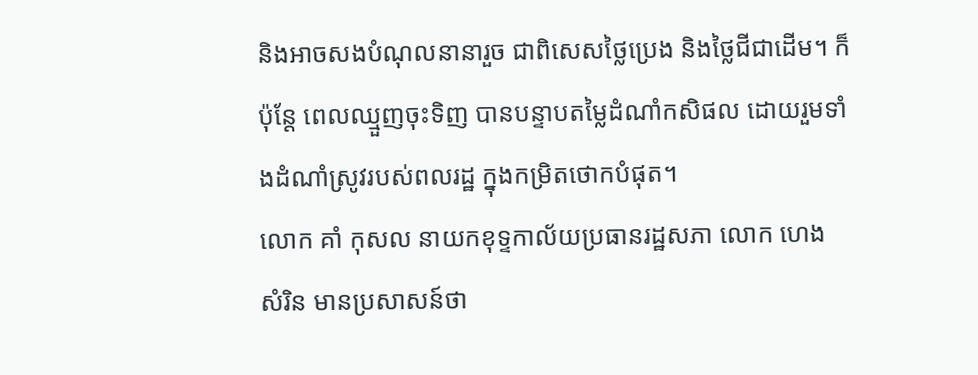និងអាចសងបំណុលនានារួច ជាពិសេសថ្លៃប្រេង និងថ្លៃជីជាដើម។ ក៏ប៉ុន្តែ ពេលឈ្មួញចុះទិញ បានបន្ទាបតម្លៃដំណាំកសិផល ដោយរួមទាំងដំណាំស្រូវរបស់ពលរដ្ឋ ក្នុងកម្រិតថោកបំផុត។
លោក គាំ កុសល នាយកខុទ្ទកាល័យប្រធានរដ្ឋសភា លោក ហេង សំរិន មានប្រសាសន៍ថា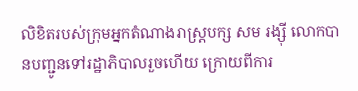លិខិតរបស់ក្រុមអ្នកតំណាងរាស្ត្របក្ស សម រង្ស៊ី លោកបានបញ្ជូនទៅរដ្ឋាភិបាលរួចហើយ ក្រោយពីការ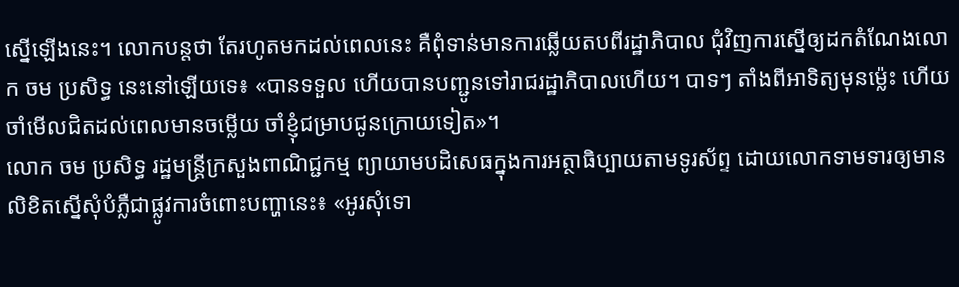ស្នើឡើងនេះ។ លោកបន្តថា តែរហូតមកដល់ពេលនេះ គឺពុំទាន់មានការឆ្លើយតបពីរដ្ឋាភិបាល ជុំវិញការស្នើឲ្យដកតំណែងលោក ចម ប្រសិទ្ធ នេះនៅឡើយទេ៖ «បានទទួល ហើយបានបញ្ជូនទៅរាជរដ្ឋាភិបាលហើយ។ បាទៗ តាំងពីអាទិត្យមុនម្ល៉េះ ហើយចាំមើលជិតដល់ពេលមានចម្លើយ ចាំខ្ញុំជម្រាបជូនក្រោយទៀត»។
លោក ចម ប្រសិទ្ធ រដ្ឋមន្ត្រីក្រសួងពាណិជ្ជកម្ម ព្យាយាមបដិសេធក្នុងការអត្ថាធិប្បាយតាមទូរស័ព្ទ ដោយលោកទាមទារឲ្យមានលិខិតស្នើសុំបំភ្លឺជាផ្លូវការចំពោះបញ្ហានេះ៖ «អូរសុំទោ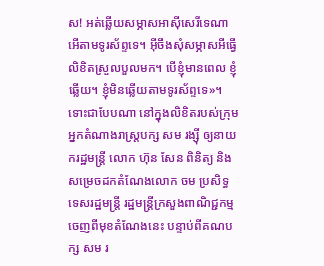ស! អត់ឆ្លើយសម្ភាសអាស៊ីសេរីទេណា អើតាមទូរស័ព្ទទេ។ អ៊ីចឹងសុំសម្ភាសអីធ្វើលិខិតស្រួលបួលមក។ បើខ្ញុំមានពេល ខ្ញុំឆ្លើយ។ ខ្ញុំមិនឆ្លើយតាមទូរស័ព្ទទេ»។
ទោះជាបែបណា នៅក្នុងលិខិតរបស់ក្រុមអ្នកតំណាងរាស្ត្របក្ស សម រង្ស៊ី ឲ្យនាយករដ្ឋមន្ត្រី លោក ហ៊ុន សែន ពិនិត្យ និងសម្រេចដកតំណែងលោក ចម ប្រសិទ្ធ ទេសរដ្ឋមន្ត្រី រដ្ឋមន្ត្រីក្រសួងពាណិជ្ជកម្ម ចេញពីមុខតំណែងនេះ បន្ទាប់ពីគណបក្ស សម រ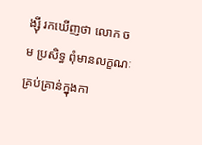ង្ស៊ី រកឃើញថា លោក ចម ប្រសិទ្ធ ពុំមានលក្ខណៈគ្រប់គ្រាន់ក្នុងកា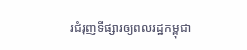រជំរុញទីផ្សារឲ្យពលរដ្ឋកម្ពុជា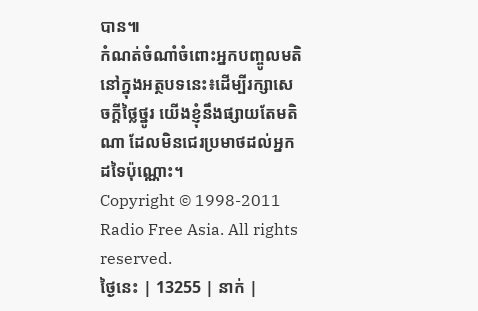បាន៕
កំណត់ចំណាំចំពោះអ្នកបញ្ចូលមតិនៅក្នុងអត្ថបទនេះ៖ដើម្បីរក្សាសេចក្ដីថ្លៃថ្នូរ យើងខ្ញុំនឹងផ្សាយតែមតិណា ដែលមិនជេរប្រមាថដល់អ្នកដទៃប៉ុណ្ណោះ។
Copyright © 1998-2011 Radio Free Asia. All rights reserved.
ថ្ងៃនេះ | 13255 | នាក់ |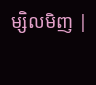ម្សិលមិញ |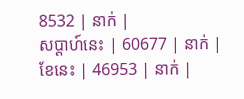8532 | នាក់ |
សប្ដាហ៍នេះ | 60677 | នាក់ |
ខែនេះ | 46953 | នាក់ |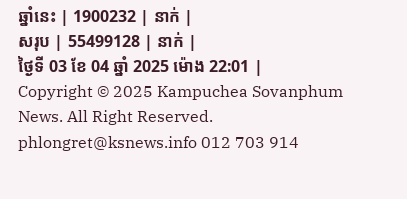ឆ្នាំនេះ | 1900232 | នាក់ |
សរុប | 55499128 | នាក់ |
ថ្ងៃទី 03 ខែ 04 ឆ្នាំ 2025 ម៉ោង 22:01 |
Copyright © 2025 Kampuchea Sovanphum News. All Right Reserved. phlongret@ksnews.info 012 703 914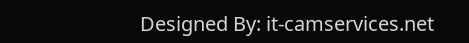Designed By: it-camservices.net